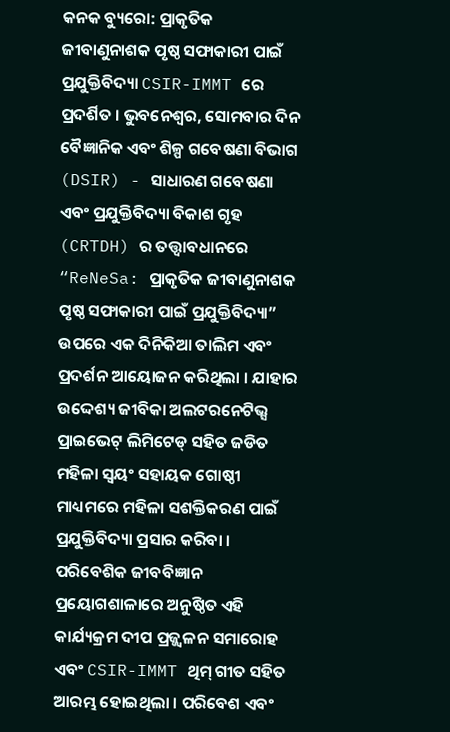କନକ ବ୍ୟୁରୋ: ପ୍ରାକୃତିକ ଜୀବାଣୁନାଶକ ପୃଷ୍ଠ ସଫାକାରୀ ପାଇଁ ପ୍ରଯୁକ୍ତିବିଦ୍ୟା CSIR-IMMT ରେ ପ୍ରଦର୍ଶିତ । ଭୁବନେଶ୍ୱର, ସୋମବାର ଦିନ ବୈଜ୍ଞାନିକ ଏବଂ ଶିଳ୍ପ ଗବେଷଣା ବିଭାଗ (DSIR) - ସାଧାରଣ ଗବେଷଣା ଏବଂ ପ୍ରଯୁକ୍ତିବିଦ୍ୟା ବିକାଶ ଗୃହ (CRTDH) ର ତତ୍ତ୍ୱାବଧାନରେ “ReNeSa: ପ୍ରାକୃତିକ ଜୀବାଣୁନାଶକ ପୃଷ୍ଠ ସଫାକାରୀ ପାଇଁ ପ୍ରଯୁକ୍ତିବିଦ୍ୟା” ଉପରେ ଏକ ଦିନିକିଆ ତାଲିମ ଏବଂ ପ୍ରଦର୍ଶନ ଆୟୋଜନ କରିଥିଲା । ଯାହାର ଉଦ୍ଦେଶ୍ୟ ଜୀବିକା ଅଲଟରନେଟିଭ୍ସ ପ୍ରାଇଭେଟ୍ ଲିମିଟେଡ୍ ସହିତ ଜଡିତ ମହିଳା ସ୍ୱୟଂ ସହାୟକ ଗୋଷ୍ଠୀ ମାଧ୍ୟମରେ ମହିଳା ସଶକ୍ତିକରଣ ପାଇଁ ପ୍ରଯୁକ୍ତିବିଦ୍ୟା ପ୍ରସାର କରିବା ।
ପରିବେଶିକ ଜୀବବିଜ୍ଞାନ ପ୍ରୟୋଗଶାଳାରେ ଅନୁଷ୍ଠିତ ଏହି କାର୍ଯ୍ୟକ୍ରମ ଦୀପ ପ୍ରଜ୍ଜ୍ୱଳନ ସମାରୋହ ଏବଂ CSIR-IMMT ଥିମ୍ ଗୀତ ସହିତ ଆରମ୍ଭ ହୋଇଥିଲା । ପରିବେଶ ଏବଂ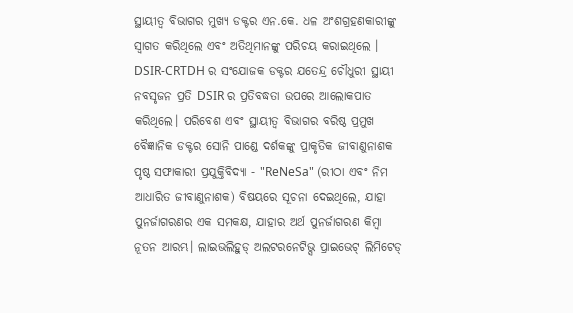ସ୍ଥାୟୀତ୍ୱ ବିଭାଗର ମୁଖ୍ୟ ଡକ୍ଟର ଏନ.କେ. ଧଳ ଅଂଶଗ୍ରହଣକାରୀଙ୍କୁ ସ୍ୱାଗତ କରିଥିଲେ ଏବଂ ଅତିଥିମାନଙ୍କୁ ପରିଚୟ କରାଇଥିଲେ । DSIR-CRTDH ର ସଂଯୋଜକ ଡକ୍ଟର ଯତେନ୍ଦ୍ର ଚୌଧୁରୀ ସ୍ଥାୟୀ ନବସୃଜନ ପ୍ରତି DSIR ର ପ୍ରତିବଦ୍ଧତା ଉପରେ ଆଲୋକପାତ କରିଥିଲେ। ପରିବେଶ ଏବଂ ସ୍ଥାୟୀତ୍ୱ ବିଭାଗର ବରିଷ୍ଠ ପ୍ରମୁଖ ବୈଜ୍ଞାନିକ ଡକ୍ଟର ସୋନି ପାଣ୍ଡେ ଦର୍ଶକଙ୍କୁ ପ୍ରାକୃତିକ ଜୀବାଣୁନାଶକ ପୃଷ୍ଠ ସଫାକାରୀ ପ୍ରଯୁକ୍ତିବିଦ୍ୟା - "ReNeSa" (ରୀଠା ଏବଂ ନିମ ଆଧାରିତ ଜୀବାଣୁନାଶକ) ବିଷୟରେ ସୂଚନା ଦେଇଥିଲେ, ଯାହା ପୁନର୍ଜାଗରଣର ଏକ ସମକକ୍ଷ, ଯାହାର ଅର୍ଥ ପୁନର୍ଜାଗରଣ କିମ୍ବା ନୂତନ ଆରମ୍ଭ। ଲାଇଭଲିହୁଡ୍ ଅଲଟରନେଟିଭ୍ସ ପ୍ରାଇଭେଟ୍ ଲିମିଟେଡ୍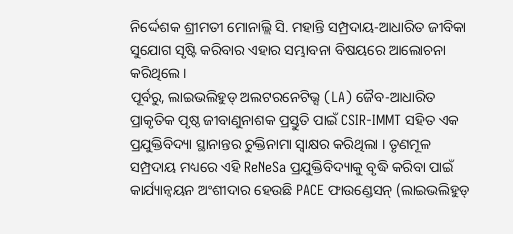ନିର୍ଦ୍ଦେଶକ ଶ୍ରୀମତୀ ମୋନାଲ୍ଲି ସି. ମହାନ୍ତି ସମ୍ପ୍ରଦାୟ-ଆଧାରିତ ଜୀବିକା ସୁଯୋଗ ସୃଷ୍ଟି କରିବାର ଏହାର ସମ୍ଭାବନା ବିଷୟରେ ଆଲୋଚନା କରିଥିଲେ ।
ପୂର୍ବରୁ, ଲାଇଭଲିହୁଡ୍ ଅଲଟରନେଟିଭ୍ସ (LA) ଜୈବ-ଆଧାରିତ ପ୍ରାକୃତିକ ପୃଷ୍ଠ ଜୀବାଣୁନାଶକ ପ୍ରସ୍ତୁତି ପାଇଁ CSIR-IMMT ସହିତ ଏକ ପ୍ରଯୁକ୍ତିବିଦ୍ୟା ସ୍ଥାନାନ୍ତର ଚୁକ୍ତିନାମା ସ୍ୱାକ୍ଷର କରିଥିଲା । ତୃଣମୂଳ ସମ୍ପ୍ରଦାୟ ମଧ୍ୟରେ ଏହି ReNeSa ପ୍ରଯୁକ୍ତିବିଦ୍ୟାକୁ ବୃଦ୍ଧି କରିବା ପାଇଁ କାର୍ଯ୍ୟାନ୍ୱୟନ ଅଂଶୀଦାର ହେଉଛି PACE ଫାଉଣ୍ଡେସନ୍ (ଲାଇଭଲିହୁଡ୍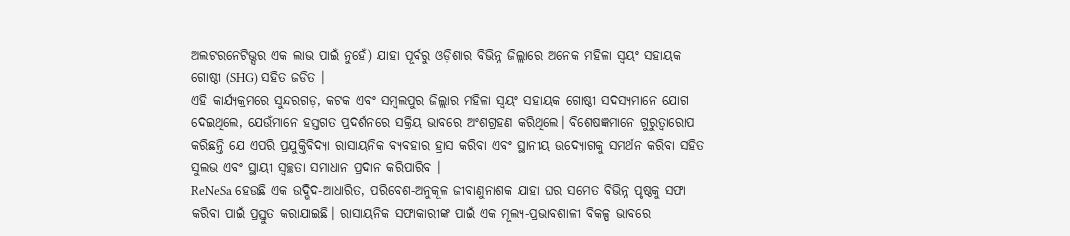ଅଲଟରନେଟିଭ୍ସର ଏକ ଲାଭ ପାଇଁ ନୁହେଁ) ଯାହା ପୂର୍ବରୁ ଓଡ଼ିଶାର ବିଭିନ୍ନ ଜିଲ୍ଲାରେ ଅନେକ ମହିଳା ସ୍ୱୟଂ ସହାୟକ ଗୋଷ୍ଠୀ (SHG) ସହିତ ଜଡିତ ।
ଏହି କାର୍ଯ୍ୟକ୍ରମରେ ସୁନ୍ଦରଗଡ଼, କଟକ ଏବଂ ସମ୍ବଲପୁର ଜିଲ୍ଲାର ମହିଳା ସ୍ୱୟଂ ସହାୟକ ଗୋଷ୍ଠୀ ସଦସ୍ୟମାନେ ଯୋଗ ଦେଇଥିଲେ, ଯେଉଁମାନେ ହସ୍ତଗତ ପ୍ରଦର୍ଶନରେ ସକ୍ରିୟ ଭାବରେ ଅଂଶଗ୍ରହଣ କରିଥିଲେ। ବିଶେଷଜ୍ଞମାନେ ଗୁରୁତ୍ୱାରୋପ କରିଛନ୍ତି ଯେ ଏପରି ପ୍ରଯୁକ୍ତିବିଦ୍ୟା ରାସାୟନିକ ବ୍ୟବହାର ହ୍ରାସ କରିବା ଏବଂ ସ୍ଥାନୀୟ ଉଦ୍ୟୋଗକୁ ସମର୍ଥନ କରିବା ସହିତ ସୁଲଭ ଏବଂ ସ୍ଥାୟୀ ସ୍ୱଚ୍ଛତା ସମାଧାନ ପ୍ରଦାନ କରିପାରିବ ।
ReNeSa ହେଉଛି ଏକ ଉଦ୍ଭିଦ-ଆଧାରିତ, ପରିବେଶ-ଅନୁକୂଳ ଜୀବାଣୁନାଶକ ଯାହା ଘର ସମେତ ବିଭିନ୍ନ ପୃଷ୍ଠକୁ ସଫା କରିବା ପାଇଁ ପ୍ରସ୍ତୁତ କରାଯାଇଛି। ରାସାୟନିକ ସଫାକାରୀଙ୍କ ପାଇଁ ଏକ ମୂଲ୍ୟ-ପ୍ରଭାବଶାଳୀ ବିକଳ୍ପ ଭାବରେ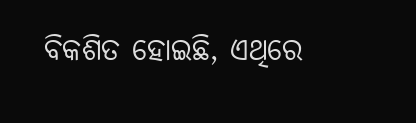ବିକଶିତ ହୋଇଛି, ଏଥିରେ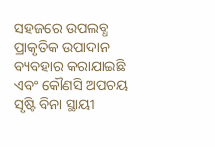ସହଜରେ ଉପଲବ୍ଧ ପ୍ରାକୃତିକ ଉପାଦାନ ବ୍ୟବହାର କରାଯାଇଛି ଏବଂ କୌଣସି ଅପଚୟ ସୃଷ୍ଟି ବିନା ସ୍ଥାୟୀ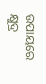ଉପାୟରେ କ୍ଷୁଦ୍ର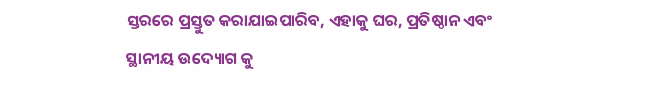ସ୍ତରରେ ପ୍ରସ୍ତୁତ କରାଯାଇପାରିବ, ଏହାକୁ ଘର, ପ୍ରତିଷ୍ଠାନ ଏବଂ ସ୍ଥାନୀୟ ଉଦ୍ୟୋଗ କୁ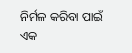ନିର୍ମଳ କରିବା ପାଇଁ ଏକ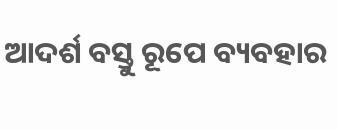ଆଦର୍ଶ ବସ୍ତୁ ରୂପେ ବ୍ୟବହାର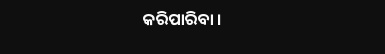କରିପାରିବା ।